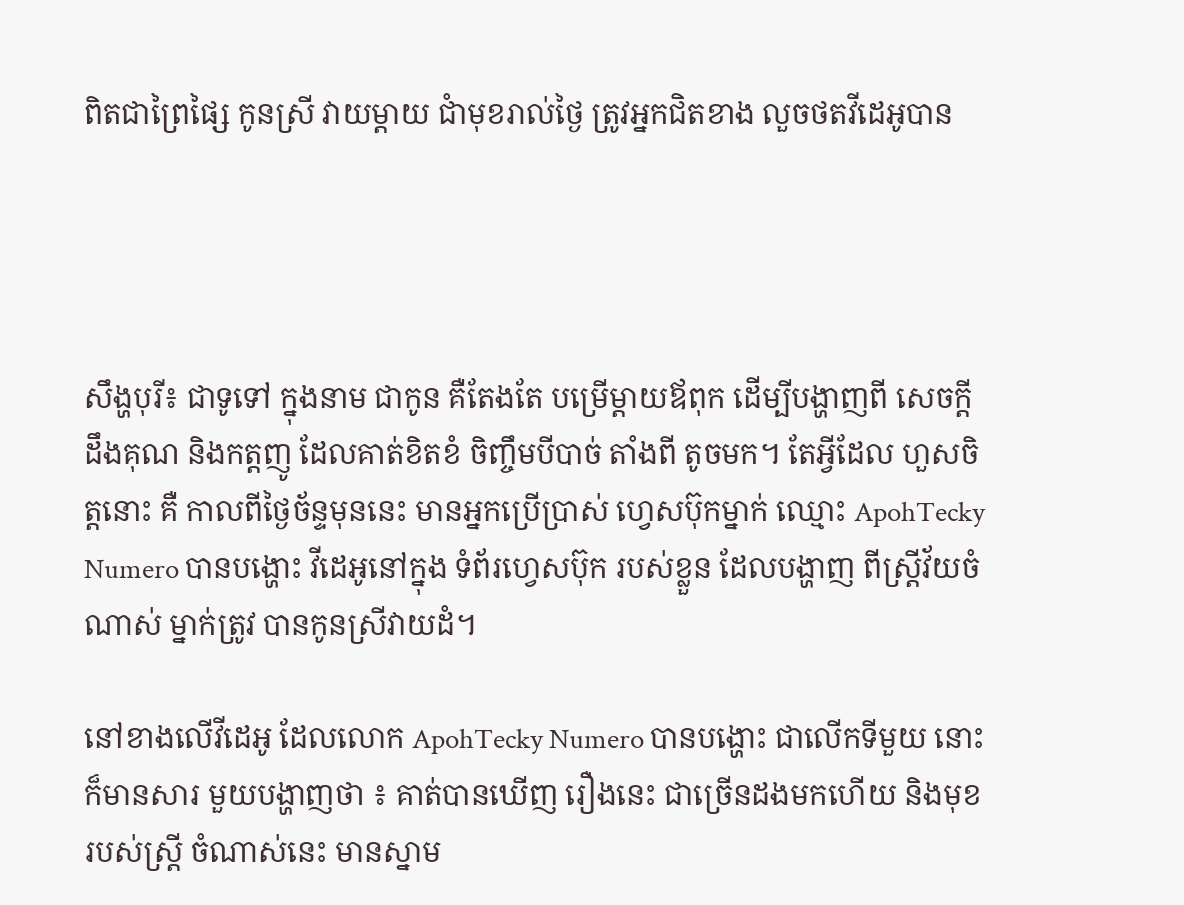ពិតជាព្រៃផ្សៃ កូនស្រី វាយម្តាយ ជាំមុខរាល់ថ្ងៃ ត្រូវអ្នកជិតខាង លួចថតវីដេអូបាន




សឹង្ហបុរី៖ ជាទូទៅ ក្នុងនាម ជាកូន គឺតែងតែ បម្រើម្ដាយឪពុក ដើម្បីបង្ហាញពី សេចក្ដីដឹងគុណ និងកត្តញូ ដែលគាត់ខិតខំ ចិញ្ចឹមបីបាច់ តាំងពី តូចមក។ តែអ្វីដែល ហួសចិត្ដនោះ គឺ កាលពីថ្ងៃច័ន្ទមុននេះ មានអ្នកប្រើប្រាស់ ហ្វេសប៊ុកម្នាក់ ឈ្មោះ ApohTecky Numero បានបង្ហោះ វីដេអូនៅក្នុង ទំព័រហ្វេសប៊ុក របស់ខ្លួន ដែលបង្ហាញ ពីស្រ្តីវ័យចំណាស់ ម្នាក់ត្រូវ បានកូនស្រីវាយដំ។

នៅខាងលើវីដេអូ ដែលលោក ApohTecky Numero បានបង្ហោះ ជាលើកទីមួយ នោះ ក៏មានសារ មួយបង្ហាញថា ៖ គាត់បានឃើញ រឿងនេះ ជាច្រើនដងមកហើយ និងមុខរបស់ស្រ្តី ចំណាស់នេះ មានស្នាម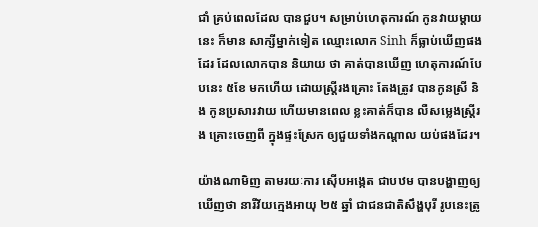ជាំ គ្រប់ពេលដែល បានជួប។ សម្រាប់ហេតុការណ៍ កូនវាយម្ដាយនេះ ក៏មាន សាក្សីម្នាក់ទៀត ឈ្មោះលោក Sinh ក៏ធ្លាប់ឃើញផងដែរ ដែលលោកបាន និយាយ ថា គាត់បានឃើញ ហេតុការណ៍បែបនេះ ៥ខែ មកហើយ ដោយស្រ្តីរងគ្រោះ តែងត្រូវ បានកូនស្រី និង កូនប្រសារវាយ ហើយមានពេល ខ្លះគាត់ក៏បាន លឺសម្លេងស្រ្តីរង គ្រោះចេញពី ក្នុងផ្ទះស្រែក ឲ្យជួយទាំងកណ្តាល យប់ផងដែរ។

យ៉ាងណាមិញ តាមរយៈការ ស៊ើបអង្កេត ជាបឋម បានបង្ហាញឲ្យឃើញថា នារីវ័យក្មេងអាយុ ២៥ ឆ្នាំ ជាជនជាតិសឹង្ហបុរី រូបនេះត្រូ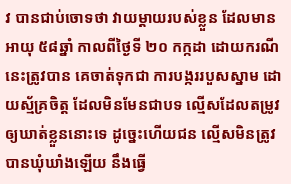វ បានជាប់ចោទថា វាយម្តាយរបស់ខ្លួន ដែលមានអាយុ ៥៨ឆ្នាំ កាលពីថ្ងៃទី ២០ កក្កដា ដោយករណីនេះត្រូវបាន គេចាត់ទុកជា ការបង្កររបួសស្នាម ដោយស្ម័គ្រចិត្ត ដែលមិនមែនជាបទ ល្មើសដែលតម្រូវ ឲ្យឃាត់ខ្លួននោះទេ ដូច្នេះហើយជន ល្មើសមិនត្រូវ បានឃុំឃាំងឡើយ នឹងធ្វើ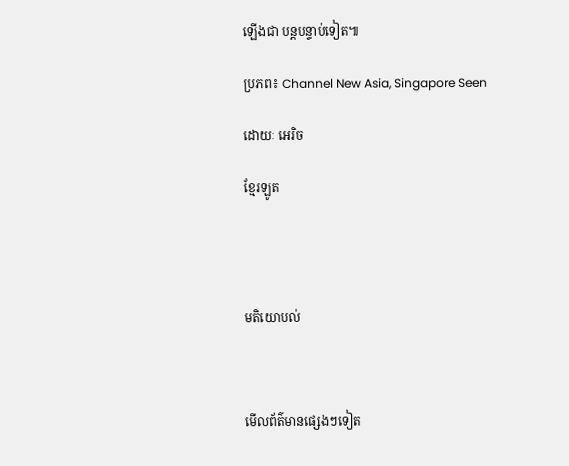ឡើងជា បន្ដបន្ទាប់ទៀត៕

ប្រភព៖ Channel New Asia, Singapore Seen

ដោយៈ អេរិច

ខ្មែរឡូត




មតិយោបល់



មើលព័ត៌មានផ្សេងៗទៀត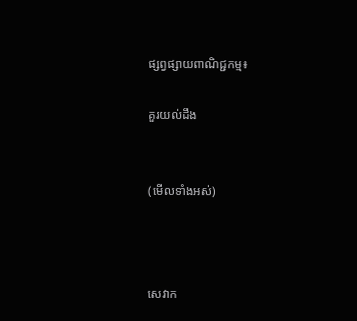ផ្សព្វផ្សាយពាណិជ្ជកម្ម៖

គួរយល់ដឹង


(មើលទាំងអស់)



សេវាក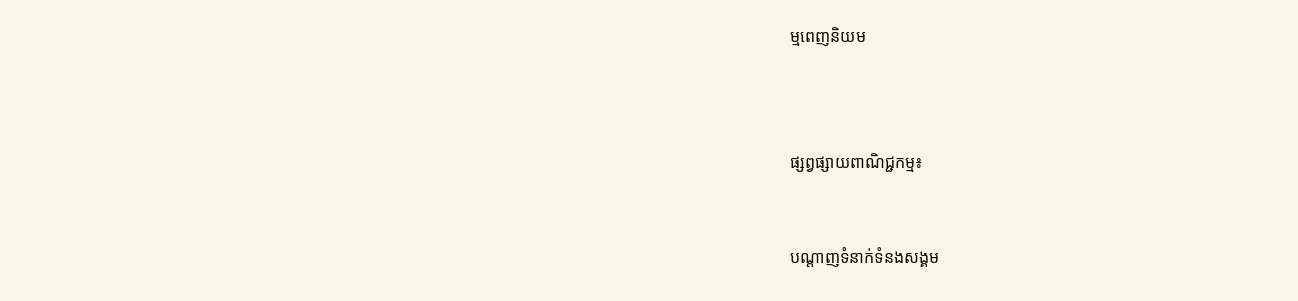ម្មពេញនិយម



ផ្សព្វផ្សាយពាណិជ្ជកម្ម៖


បណ្តាញទំនាក់ទំនងសង្គម